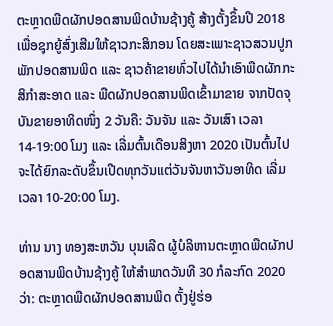ຕະຫຼາດພືດຜັກປອດສານພິດບ້ານຊ້າງຄູ້ ສ້າງຕັ້ງຂຶ້ນປີ 2018 ເພື່ອຊຸກຍູ້ສົ່ງເສີມໃຫ້ຊາວກະສິກອນ ໂດຍສະເພາະຊາວສວນປູກພັກປອດສານພິດ ແລະ ຊາວຄ້າຂາຍທົ່ວໄປໄດ້ນຳເອົາພືດຜັກກະສິກຳສະອາດ ແລະ ພືດຜັກປອດສານພິດເຂົ້າມາຂາຍ ຈາກປັດຈຸບັນຂາຍອາທິດໜຶ່ງ 2 ວັນຄື: ວັນຈັນ ແລະ ວັນເສົາ ເວລາ 14-19:00 ໂມງ ແລະ ເລີ່ມຕົ້ນເດືອນສິງຫາ 2020 ເປັນຕົ້ນໄປ ຈະໄດ້ຍົກລະດັບຂຶ້ນເປີດທຸກວັນແຕ່ວັນຈັນຫາວັນອາທິດ ເລີ່ມເວລາ 10-20:00 ໂມງ.

ທ່ານ ນາງ ທອງສະຫວັນ ບຸນເລີດ ຜູ້ບໍລິຫານຕະຫຼາດພືດຜັກປອດສານພິດບ້ານຊ້າງຄູ້ ໃຫ້ສຳພາດວັນທີ 30 ກໍລະກົດ 2020 ວ່າ: ຕະຫຼາດພືດຜັກປອດສານພິດ ຕັ້ງຢູ່ຮ່ອ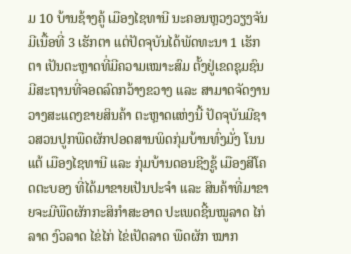ມ 10 ບ້ານຊ້າງຄູ້ ເມືອງໄຊທານີ ນະຄອນຫຼວງວຽງຈັນ ມີເນື້ອທີ່ 3 ເຮັກຕາ ແຕ່ປັດຈຸບັນໄດ້ພັດທະນາ 1 ເຮັກຕາ ເປັນຕະຫຼາດທີ່ມີຄວາມເໝາະສົມ ຕັ້ງຢູ່ເຂດຊຸມຊົນ ມີສະຖານທີ່ຈອດລົດກວ້າງຂວາງ ແລະ ສາມາດຈັດງານວາງສະແດງຂາຍສິນຄ້າ ຕະຫຼາດແຫ່ງນີ້ ປັດຈຸບັນມີຊາວສວນປູກພືດຜັກປອດສານພິດກຸ່ມບ້ານທົ່ງມັ່ງ ໂນນແຕ້ ເມືອງໄຊທານີ ແລະ ກຸ່ມບ້ານດອນຊີງຊູ້ ເມືອງສີໂຄດຕະບອງ ທີ່ໄດ້ມາຂາຍເປັນປະຈຳ ແລະ ສິນຄ້າທີ່ມາຂາຍຈະມີພືດຜັກກະສິກຳສະອາດ ປະເພດຊີ້ນໝູລາດ ໄກ່ລາດ ງົວລາດ ໄຂ່ໄກ່ ໄຂ່ເປັດລາດ ພືດຜັກ ໝາກ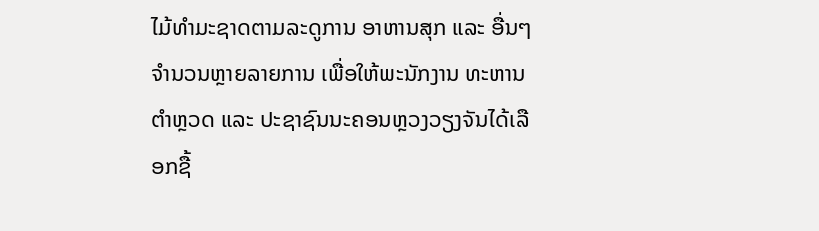ໄມ້ທຳມະຊາດຕາມລະດູການ ອາຫານສຸກ ແລະ ອື່ນໆ ຈຳນວນຫຼາຍລາຍການ ເພື່ອໃຫ້ພະນັກງານ ທະຫານ ຕຳຫຼວດ ແລະ ປະຊາຊົນນະຄອນຫຼວງວຽງຈັນໄດ້ເລືອກຊື້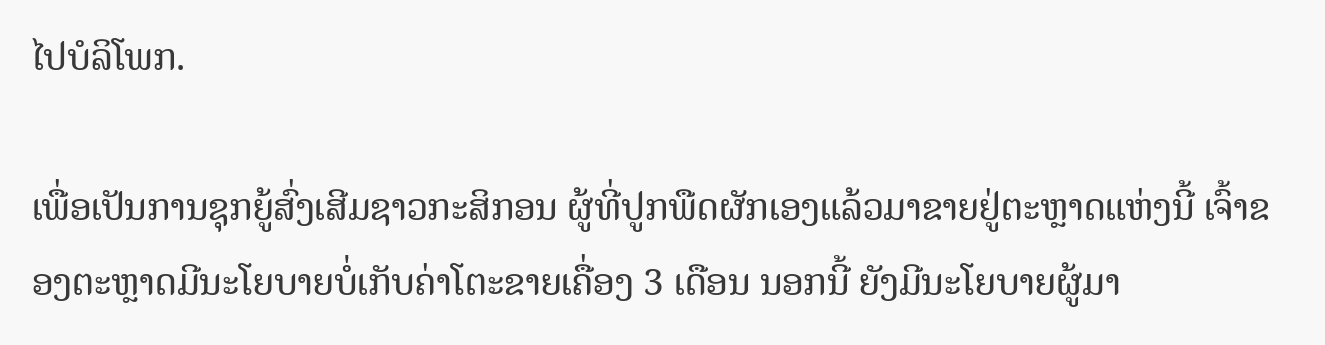ໄປບໍລິໂພກ.

ເພື່ອເປັນການຊຸກຍູ້ສົ່ງເສີມຊາວກະສິກອນ ຜູ້ທີ່ປູກພືດຜັກເອງແລ້ວມາຂາຍຢູ່ຕະຫຼາດແຫ່ງນີ້ ເຈົ້າຂອງຕະຫຼາດມີນະໂຍບາຍບໍ່ເກັບຄ່າໂຕະຂາຍເຄື່ອງ 3 ເດືອນ ນອກນີ້ ຍັງມີນະໂຍບາຍຜູ້ມາ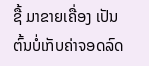ຊື້ ມາຂາຍເຄື່ອງ ເປັນຕົ້ນບໍ່ເກັບຄ່າຈອດລົດ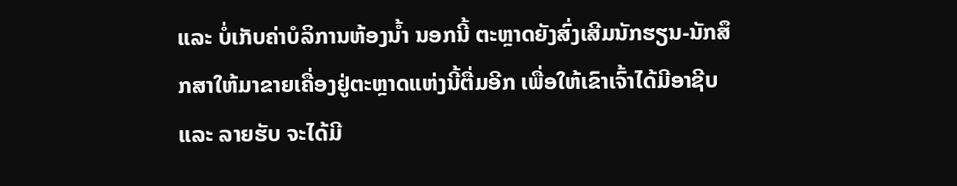ແລະ ບໍ່ເກັບຄ່າບໍລິການຫ້ອງນ້ຳ ນອກນີ້ ຕະຫຼາດຍັງສົ່ງເສີມນັກຮຽນ-ນັກສຶກສາໃຫ້ມາຂາຍເຄື່ອງຢູ່ຕະຫຼາດແຫ່ງນີ້ຕື່ມອີກ ເພື່ອໃຫ້ເຂົາເຈົ້າໄດ້ມີອາຊີບ ແລະ ລາຍຮັບ ຈະໄດ້ມີ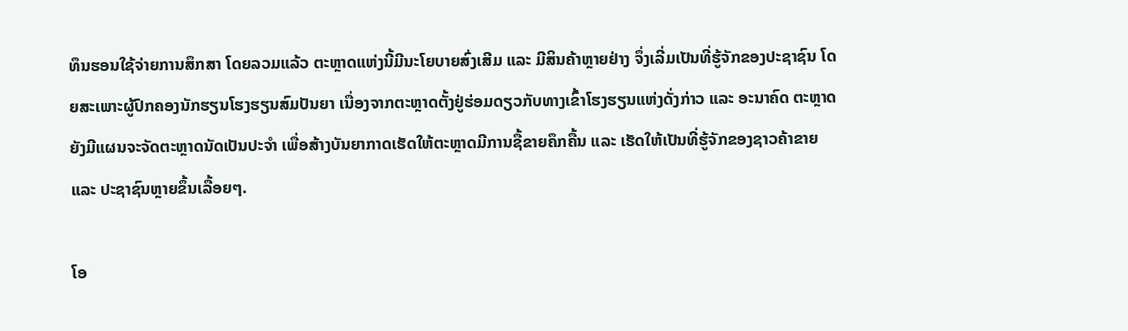ທຶນຮອນໃຊ້ຈ່າຍການສຶກສາ ໂດຍລວມແລ້ວ ຕະຫຼາດແຫ່ງນີ້ມີນະໂຍບາຍສົ່ງເສີມ ແລະ ມີສິນຄ້າຫຼາຍຢ່າງ ຈຶ່ງເລີ່ມເປັນທີ່ຮູ້ຈັກຂອງປະຊາຊົນ ໂດຍສະເພາະຜູ້ປົກຄອງນັກຮຽນໂຮງຮຽນສົມປັນຍາ ເນື່ອງຈາກຕະຫຼາດຕັ້ງຢູ່ຮ່ອມດຽວກັບທາງເຂົ້າໂຮງຮຽນແຫ່ງດັ່ງກ່າວ ແລະ ອະນາຄົດ ຕະຫຼາດຍັງມີແຜນຈະຈັດຕະຫຼາດນັດເປັນປະຈຳ ເພື່ອສ້າງບັນຍາກາດເຮັດໃຫ້ຕະຫຼາດມີການຊື້ຂາຍຄຶກຄື້ນ ແລະ ເຮັດໃຫ້ເປັນທີ່ຮູ້ຈັກຂອງຊາວຄ້າຂາຍ ແລະ ປະຊາຊົນຫຼາຍຂຶ້ນເລື້ອຍໆ.

ໂອ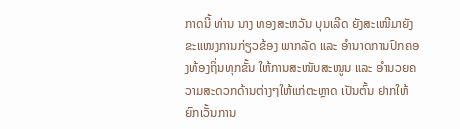ກາດນີ້ ທ່ານ ນາງ ທອງສະຫວັນ ບຸນເລີດ ຍັງສະເໜີມາຍັງຂະແໜງການກ່ຽວຂ້ອງ ພາກລັດ ແລະ ອຳນາດການປົກຄອງທ້ອງຖິ່ນທຸກຂັ້ນ ໃຫ້ການສະໜັບສະໜູນ ແລະ ອຳນວຍຄວາມສະດວກດ້ານຕ່າງໆໃຫ້ແກ່ຕະຫຼາດ ເປັນຕົ້ນ ຢາກໃຫ້ຍົກເວັ້ນການ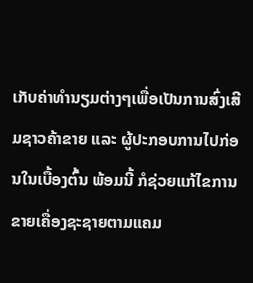ເກັບຄ່າທຳນຽມຕ່າງໆເພື່ອເປັນການສົ່ງເສີມຊາວຄ້າຂາຍ ແລະ ຜູ້ປະກອບການໄປກ່ອນໃນເບື້ອງຕົ້ນ ພ້ອມນີ້ ກໍຊ່ວຍແກ້ໄຂການຂາຍເຄື່ອງຊະຊາຍຕາມແຄມ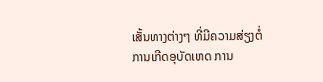ເສັ້ນທາງຕ່າງໆ ທີ່ມີຄວາມສ່ຽງຕໍ່ການເກີດອຸບັດເຫດ ການ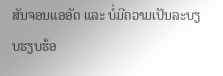ສັນຈອນແອອັດ ແລະ ບໍ່ມີຄວາມເປັນລະບຽບຮຽບຮ້ອ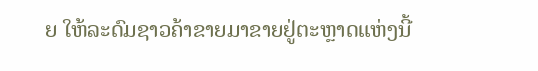ຍ ໃຫ້ລະດົມຊາວຄ້າຂາຍມາຂາຍຢູ່ຕະຫຼາດແຫ່ງນີ້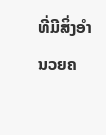ທີ່ມີສິ່ງອຳນວຍຄ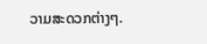ວາມສະດວກຕ່າງໆ.